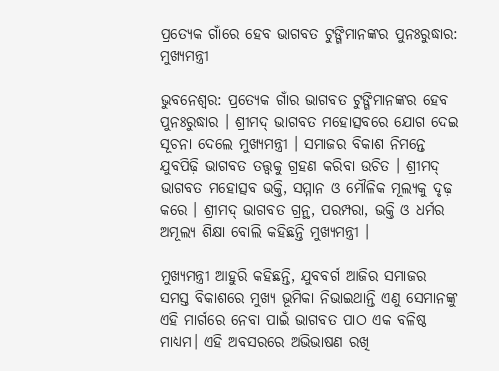ପ୍ରତ୍ୟେକ ଗାଁରେ ହେବ ଭାଗବତ ଟୁଙ୍ଗିମାନଙ୍କର ପୁନଃରୁଦ୍ଧାର: ମୁଖ୍ୟମନ୍ତ୍ରୀ

ଭୁବନେଶ୍ଵର: ପ୍ରତ୍ୟେକ ଗାଁର ଭାଗବତ ଟୁଙ୍ଗିମାନଙ୍କର ହେବ ପୁନଃରୁଦ୍ଧାର । ଶ୍ରୀମଦ୍ ଭାଗବତ ମହୋତ୍ସବରେ ଯୋଗ ଦେଇ ସୂଚନା ଦେଲେ ମୁଖ୍ୟମନ୍ତ୍ରୀ । ସମାଜର ବିକାଶ ନିମନ୍ତେ ଯୁବପିଢ଼ି ଭାଗବତ ତତ୍ତ୍ୱକୁ ଗ୍ରହଣ କରିବା ଉଚିତ । ଶ୍ରୀମଦ୍ ଭାଗବତ ମହୋତ୍ସବ ଭକ୍ତି, ସମ୍ମାନ ଓ ମୌଳିକ ମୂଲ୍ୟକୁ ଦୃଢ଼ କରେ । ଶ୍ରୀମଦ୍ ଭାଗବତ ଗ୍ରନ୍ଥ, ପରମ୍ପରା, ଭକ୍ତି ଓ ଧର୍ମର ଅମୂଲ୍ୟ ଶିକ୍ଷା ବୋଲି କହିଛନ୍ତି ମୁଖ୍ୟମନ୍ତ୍ରୀ ।

ମୁଖ୍ୟମନ୍ତ୍ରୀ ଆହୁରି କହିଛନ୍ତି, ଯୁବବର୍ଗ ଆଜିର ସମାଜର ସମସ୍ତ ବିକାଶରେ ମୁଖ୍ୟ ଭୂମିକା ନିଭାଇଥାନ୍ତି ଏଣୁ ସେମାନଙ୍କୁ ଏହି ମାର୍ଗରେ ନେବା ପାଇଁ ଭାଗବତ ପାଠ ଏକ ବଳିଷ୍ଠ ମାଧ୍ୟମ। ଏହି ଅବସରରେ ଅଭିଭାଷଣ ରଖି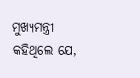ମୁଖ୍ୟମନ୍ତ୍ରୀ କହିଥିଲେ ଯେ,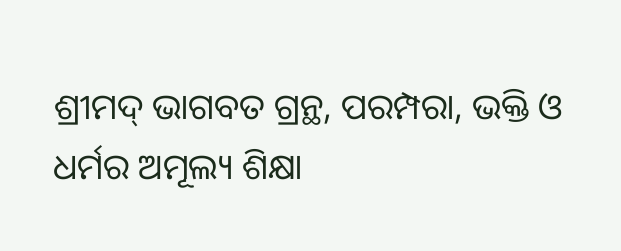ଶ୍ରୀମଦ୍ ଭାଗବତ ଗ୍ରନ୍ଥ, ପରମ୍ପରା, ଭକ୍ତି ଓ ଧର୍ମର ଅମୂଲ୍ୟ ଶିକ୍ଷା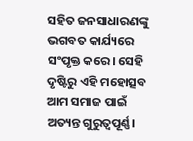ସହିତ ଜନସାଧାରଣଙ୍କୁ ଭଗବତ କାର୍ଯ୍ୟରେ ସଂପୃକ୍ତ କରେ। ସେହି ଦୃଷ୍ଟିରୁ ଏହି ମହୋତ୍ସବ ଆମ ସମାଜ ପାଇଁ ଅତ୍ୟନ୍ତ ଗୁରୁତ୍ୱପୂର୍ଣ୍ଣ।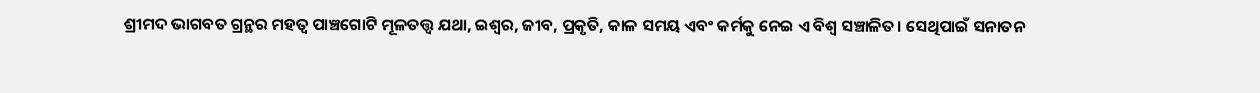ଶ୍ରୀମଦ ଭାଗବତ ଗ୍ରନ୍ଥର ମହତ୍ଵ ପାଞ୍ଚଗୋଟି ମୂଳତତ୍ତ୍ୱ ଯଥା, ଇଶ୍ବର, ଜୀବ, ପ୍ରକୃତି, କାଳ ସମୟ ଏବଂ କର୍ମକୁ ନେଇ ଏ ବିଶ୍ବ ସଞ୍ଚାଳିତ। ସେଥିପାଇଁ ସନାତନ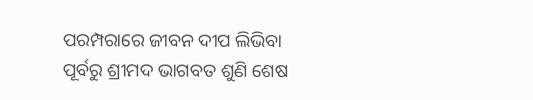ପରମ୍ପରାରେ ଜୀବନ ଦୀପ ଲିଭିବା ପୂର୍ବରୁ ଶ୍ରୀମଦ ଭାଗବତ ଶୁଣି ଶେଷ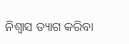ନିଶ୍ବାସ ତ୍ୟାଗ କରିବା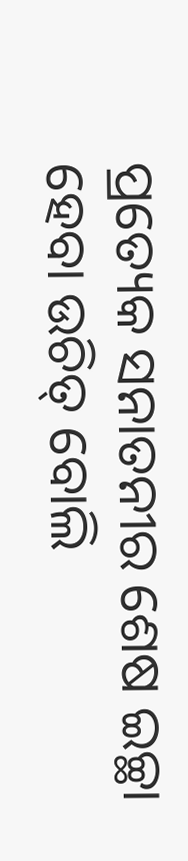ପ୍ରତ୍ୟେକ ସନାତନୀର ଶେଷ ଇଚ୍ଛା ହେବା ଉଚିତ୍ ବୋଲି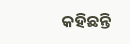କହିଛନ୍ତି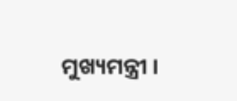ମୁଖ୍ୟମନ୍ତ୍ରୀ ।